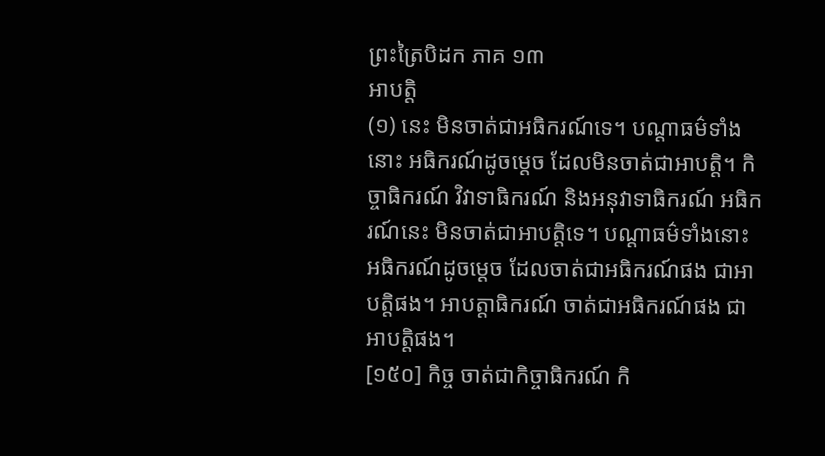ព្រះត្រៃបិដក ភាគ ១៣
អាបត្តិ
(១) នេះ មិនចាត់ជាអធិករណ៍ទេ។ បណ្តាធម៌ទាំងនោះ អធិករណ៍ដូចម្តេច ដែលមិនចាត់ជាអាបត្តិ។ កិច្ចាធិករណ៍ វិវាទាធិករណ៍ និងអនុវាទាធិករណ៍ អធិករណ៍នេះ មិនចាត់ជាអាបត្តិទេ។ បណ្តាធម៌ទាំងនោះ អធិករណ៍ដូចម្តេច ដែលចាត់ជាអធិករណ៍ផង ជាអាបត្តិផង។ អាបត្តាធិករណ៍ ចាត់ជាអធិករណ៍ផង ជាអាបត្តិផង។
[១៥០] កិច្ច ចាត់ជាកិច្ចាធិករណ៍ កិ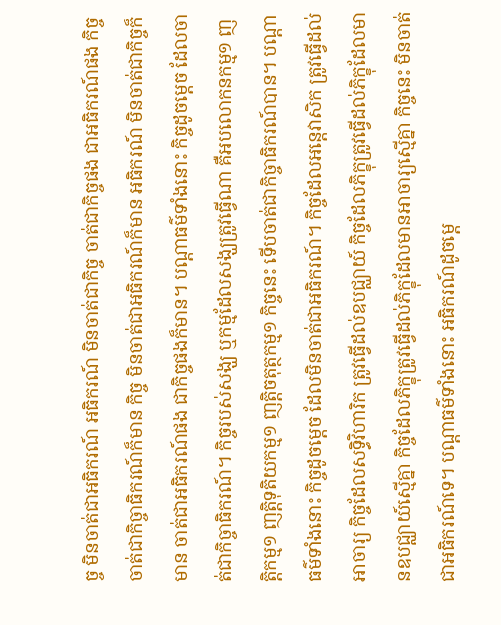ច្ច មិនចាត់ជាអធិករណ៍ អធិករណ៍ មិនចាត់ជាកិច្ច ចាត់ជាកិច្ចផង ជាអធិករណ៍ផង កិច្ច ចាត់ជាកិច្ចាធិករណ៍ក៏មាន កិច្ច មិនចាត់ជាអធិករណ៍ក៏មាន អធិករណ៍ មិនចាត់ជាកិច្ចក៏មាន ចាត់ជាអធិករណ៍ផង ជាកិច្ចផងក៏មាន។ បណ្តាធម៌ទាំងនោះ កិច្ចដូចម្តេច ដែលចាត់ជាកិច្ចាធិករណ៍។ កិច្ចរបស់សង្ឃ ឬកម្មដែលសង្ឃត្រូវធ្វើណា គឺអបលោកនកម្ម១ ញត្តិកម្ម១ ញត្តិទុតិយកម្ម១ ញត្តិចតុត្ថកម្ម១ កិច្ចនេះ ទើបចាត់ជាកិច្ចាធិករណ៍បាន។ បណ្តាធម៌ទាំងនោះ កិច្ចដូចម្តេច ដែលមិនចាត់ជាអធិករណ៍។ កិច្ចដែលអន្តេវាសិក ត្រូវធ្វើដល់អាចារ្យ កិច្ចដែលសទ្ធិវិហារិក ត្រូវធ្វើដល់ឧបជ្ឈាយ៍ កិច្ចដែលភិក្ខុត្រូវធ្វើដល់ភិក្ខុដែលមានឧបជ្ឈាយ៍ស្មើគ្នា កិច្ចដែលភិក្ខុត្រូវធ្វើដល់ភិក្ខុដែលមានអាចារ្យស្មើគ្នា កិច្ចនេះ មិនចាត់ជាអធិករណ៍ទេ។ បណ្តាធម៌ទាំងនោះ អធិករណ៍ដូចម្តេ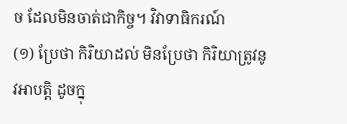ច ដែលមិនចាត់ជាកិច្ច។ វិវាទាធិករណ៍
(១) ប្រែថា កិរិយាដល់ មិនប្រែថា កិរិយាត្រូវនូវអាបត្តិ ដូចក្នុ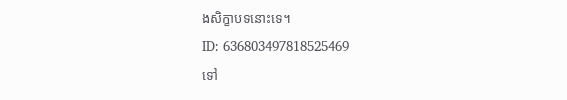ងសិក្ខាបទនោះទេ។
ID: 636803497818525469
ទៅ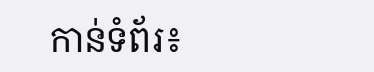កាន់ទំព័រ៖